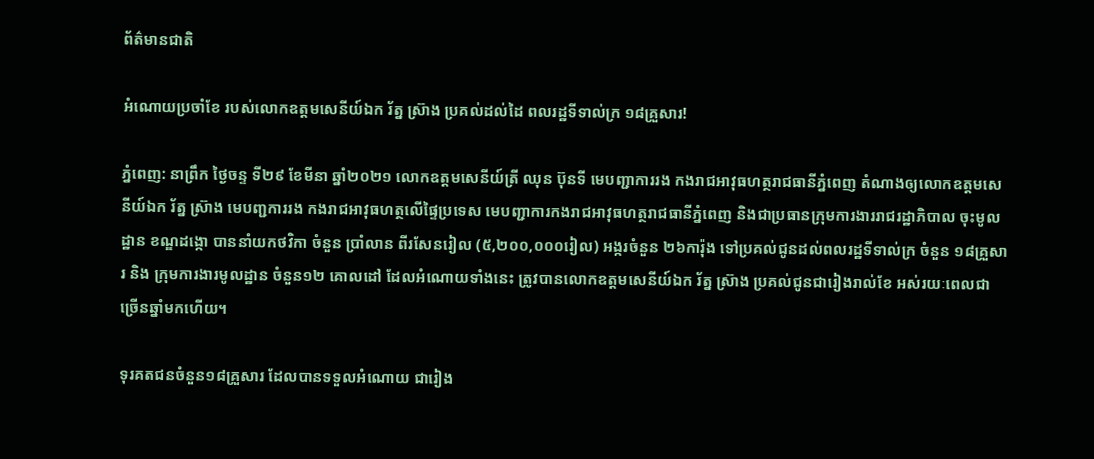ព័ត៌មានជាតិ

អំណោយប្រចាំខែ របស់លោកឧត្ដមសេនីយ៍ឯក រ័ត្ន ស៊្រាង ប្រគល់ដល់ដៃ ពលរដ្ឋទីទាល់ក្រ ១៨គ្រួសារ!

ភ្នំពេញ: នាព្រឹក ថ្ងៃចន្ទ ទី២៩ ខែមីនា ឆ្នាំ២០២១ លោកឧត្ដមសេនីយ៍ត្រី ឈុន ប៊ុនទី មេបញ្ជាការរង កងរាជអាវុធហត្ថរាជធានីភ្នំពេញ តំណាងឲ្យលោកឧត្តមសេនីយ៍ឯក រ័ត្ន ស៊្រាង មេបញ្ជការរង កងរាជអាវុធហត្ថលើផ្ទៃប្រទេស មេបញ្ជាការកងរាជអាវុធហត្ថរាជធានីភ្នំពេញ និងជាប្រធានក្រុមការងាររាជរដ្ឋាភិបាល ចុះមូលដ្ឋាន ខណ្ឌដង្កោ បាននាំយកថវិកា ចំនួន ប្រាំលាន ពីរសែនរៀល (៥,២០០,០០០រៀល) អង្ករចំនួន ២៦ការ៉ុង ទៅប្រគល់ជូនដល់ពលរដ្ឋទីទាល់ក្រ ចំនួន ១៨គ្រួសារ និង ក្រុមការងារមូលដ្ឋាន ចំនួន១២ គោលដៅ ដែលអំណោយទាំងនេះ ត្រូវបានលោកឧត្ដមសេនីយ៍ឯក រ័ត្ន ស៊្រាង ប្រគល់ជូនជារៀងរាល់ខែ អស់រយៈពេលជាច្រើនឆ្នាំមកហើយ។

ទុរគតជនចំនួន១៨គ្រួសារ ដែលបានទទួលអំណោយ ជារៀង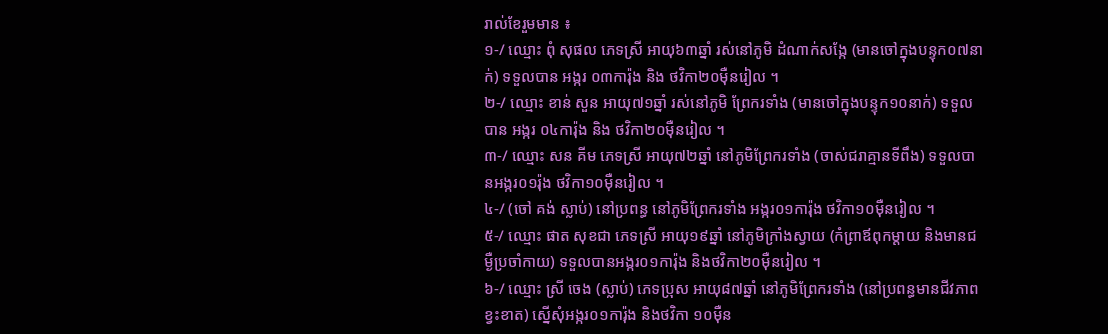រាល់ខែរួមមាន ៖
១-/ ឈ្មោះ ពុំ សុផល ភេទស្រី អាយុ៦៣ឆ្នាំ រស់នៅភូមិ ដំណាក់សង្កែ (មានចៅក្នុងបន្ទុក០៧នាក់) ទទួលបាន អង្ករ ០៣ការ៉ុង និង ថវិកា២០ម៉ឺនរៀល ។
២-/ ឈ្មោះ ខាន់ សួន អាយុ៧១ឆ្នាំ រស់នៅភូមិ ព្រែករទាំង (មានចៅក្នុងបន្ទុក១០នាក់) ទទួល បាន អង្ករ ០៤ការ៉ុង និង ថវិកា២០ម៉ឺនរៀល ។
៣-/ ឈ្មោះ សន គីម ភេទស្រី អាយុ៧២ឆ្នាំ នៅភូមិព្រែករទាំង (ចាស់ជរាគ្មានទីពឹង) ទទួលបានអង្ករ០១រ៉ុង ថវិកា១០ម៉ឺនរៀល ។
៤-/ (ចៅ គង់ ស្លាប់) នៅប្រពន្ធ នៅភូមិព្រែករទាំង អង្ករ០១ការ៉ុង ថវិកា១០ម៉ឺនរៀល ។
៥-/ ឈ្មោះ ផាត សុខជា ភេទស្រី អាយុ១៩ឆ្នាំ នៅភូមិក្រាំងស្វាយ (កំព្រាឪពុកម្តាយ និងមានជម្ងឺប្រចាំកាយ) ទទួលបានអង្ករ០១ការ៉ុង និងថវិកា២០ម៉ឺនរៀល ។
៦-/ ឈ្មោះ ស្រី ចេង (ស្លាប់) ភេទប្រុស អាយុ៨៧ឆ្នាំ នៅភូមិព្រែករទាំង (នៅប្រពន្ធមានជីវភាពខ្វះខាត) ស្នើសុំអង្ករ០១ការ៉ុង និងថវិកា ១០ម៉ឺន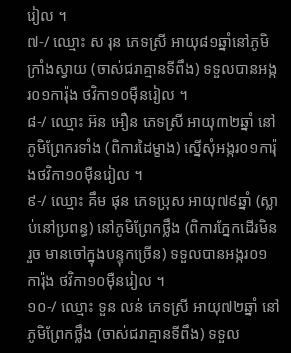រៀល ។
៧-/ ឈ្មោះ ស រុន ភេទស្រី អាយុ៨១ឆ្នាំនៅភូមិក្រាំងស្វាយ (ចាស់ជរាគ្មានទីពឹង) ទទួលបានអង្ករ០១ការ៉ុង ថវិកា១០ម៉ឺនរៀល ។
៨-/ ឈ្មោះ អ៊ន អឿន ភេទស្រី អាយុ៣២ឆ្នាំ នៅភូមិព្រែករទាំង (ពិការដៃម្ខាង) ស្នើសុំអង្ករ០១ការ៉ុងថវិកា១០ម៉ឺនរៀល ។
៩-/ ឈ្មោះ គឹម ផុន ភេទប្រុស អាយុ៧៩ឆ្នាំ (ស្លាប់នៅប្រពន្ធ) នៅភូមិព្រែកថ្លឹង (ពិការភ្នែកដើរមិនរួច មានចៅក្នុងបន្ទុកច្រើន) ទទួលបានអង្ករ០១ការ៉ុង ថវិកា១០ម៉ឺនរៀល ។
១០-/ ឈ្មោះ ទួន លន់ ភេទស្រី អាយុ៧២ឆ្នាំ នៅភូមិព្រែកថ្លឹង (ចាស់ជរាគ្មានទីពឹង) ទទួល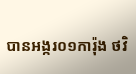បានអង្ករ០១ការ៉ុង ថវិ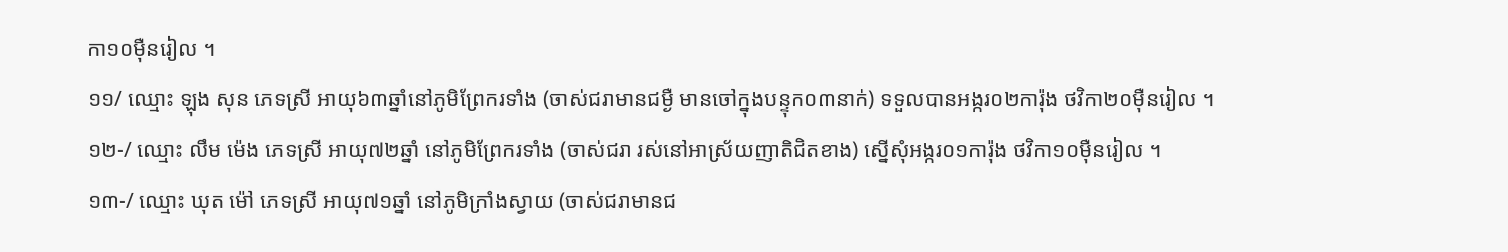កា១០ម៉ឺនរៀល ។
១១/ ឈ្មោះ ឡុង សុន ភេទស្រី អាយុ៦៣ឆ្នាំនៅភូមិព្រែករទាំង (ចាស់ជរាមានជម្ងឺ មានចៅក្នុងបន្ទុក០៣នាក់) ទទួលបានអង្ករ០២ការ៉ុង ថវិកា២០ម៉ឺនរៀល ។
១២-/ ឈ្មោះ លឹម ម៉េង ភេទស្រី អាយុ៧២ឆ្នាំ នៅភូមិព្រែករទាំង (ចាស់ជរា រស់នៅអាស្រ័យញាតិជិតខាង) ស្នើសុំអង្ករ០១ការ៉ុង ថវិកា១០ម៉ឺនរៀល ។
១៣-/ ឈ្មោះ ឃុត ម៉ៅ ភេទស្រី អាយុ៧១ឆ្នាំ នៅភូមិក្រាំងស្វាយ (ចាស់ជរាមានជ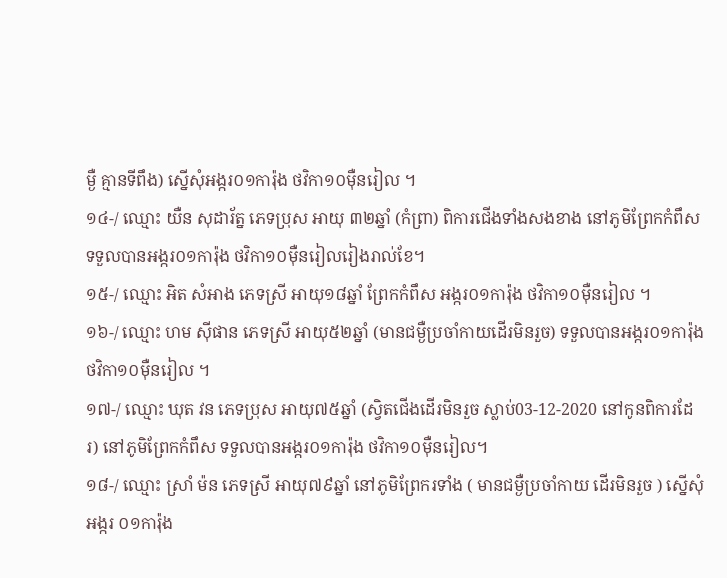ម្ងឺ គ្មានទីពឹង) ស្នើសុំអង្ករ០១ការ៉ុង ថវិកា១០ម៉ឺនរៀល ។
១៤-/ ឈ្មោះ យឺន សុដារ័ត្ន ភេទប្រុស អាយុ ៣២ឆ្នាំ (កំព្រា) ពិការជើងទាំងសងខាង នៅភូមិព្រែកកំពឹស ទទួលបានអង្ករ០១ការ៉ុង ថវិកា១០ម៉ឺនរៀលរៀងរាល់ខែ។
១៥-/ ឈ្មោះ អិត សំអាង ភេទស្រី អាយុ១៨ឆ្នាំ ព្រែកកំពឹស អង្ករ០១ការ៉ុង ថវិកា១០ម៉ឺនរៀល ។
១៦-/ ឈ្មោះ ហម ស៊ីផាន ភេទស្រី អាយុ៥២ឆ្នាំ (មានជម្ងឺប្រចាំកាយដើរមិនរួច) ទទួលបានអង្ករ០១ការ៉ុង ថវិកា១០ម៉ឺនរៀល ។
១៧-/ ឈ្មោះ ឃុត វន ភេទប្រុស អាយុ៧៥ឆ្នាំ (ស្វិតជើងដើរមិនរួច ស្លាប់03-12-2020 នៅកូនពិការដែរ) នៅភូមិព្រែកកំពឹស ទទួលបានអង្ករ០១ការ៉ុង ថវិកា១០ម៉ឺនរៀល។
១៨-/ ឈ្មោះ ស្រាំ ម៉ន ភេទស្រី អាយុ៧៩ឆ្នាំ នៅភូមិព្រែករទាំង ( មានជម្ងឺប្រចាំកាយ ដើរមិនរួច ) ស្នើសុំអង្ករ ០១ការ៉ុង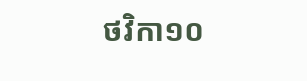ថវិកា១០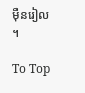ម៉ឺនរៀល ។

To Top